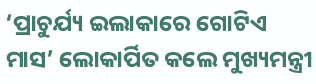‘ପ୍ରାଚୁର୍ଯ୍ୟ ଇଲାକାରେ ଗୋଟିଏ ମାସ’ ଲୋକାର୍ପିତ କଲେ ମୁଖ୍ୟମନ୍ତ୍ରୀ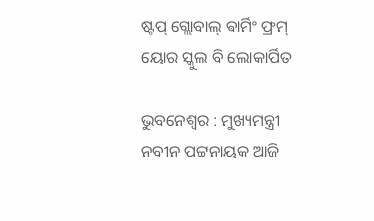ଷ୍ଟପ୍ ଗ୍ଲୋବାଲ୍ ଵାର୍ମିଂ ଫ୍ରମ୍ ୟୋର ସ୍କୁଲ ବି ଲୋକାର୍ପିତ

ଭୁବନେଶ୍ବର : ମୁଖ୍ୟମନ୍ତ୍ରୀ ନବୀନ ପଟ୍ଟନାୟକ ଆଜି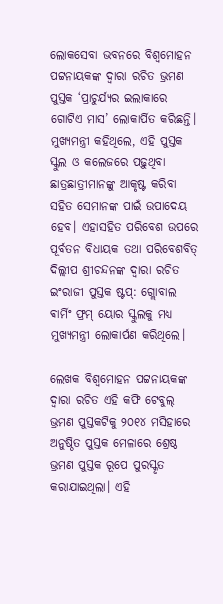ଲୋକସେବା ଭବନରେ ବିଶ୍ବମୋହନ ପଟ୍ଟନାୟକଙ୍କ ଦ୍ବାରା ରଚିତ ଭ୍ରମଣ ପୁସ୍ତକ ‘ପ୍ରାଚୁର୍ଯ୍ୟର ଇଲାକାରେ ଗୋଟିଏ ମାସ’ ଲୋକାର୍ପିତ କରିଛନ୍ତି। ମୁଖ୍ୟମନ୍ତ୍ରୀ କହିଥିଲେ, ଏହି ପୁସ୍ତକ ସ୍କୁଲ ଓ କଲେଜରେ ପଢ଼ୁଥିବା ଛାତ୍ରଛାତ୍ରୀମାନଙ୍କୁ ଆକୃଷ୍ଟ କରିବା ସହିତ ସେମାନଙ୍କ ପାଇଁ ଉପାଦେୟ ହେବ। ଏହାସହିତ ପରିବେଶ ଉପରେ ପୂର୍ବତନ ବିଧାୟକ ତଥା ପରିବେଶବିତ୍ ଦିଲ୍ଲୀପ ଶ୍ରୀଚନ୍ଦନଙ୍କ ଦ୍ବାରା ରଚିତ ଇଂରାଜୀ ପୁସ୍ତକ ଷ୍ଟପ୍: ଗ୍ଲୋବାଲ ଵାର୍ମିଂ ଫ୍ରମ୍ ୟୋର ସ୍କୁଲକୁ ମଧ୍ୟ ମୁଖ୍ୟମନ୍ତ୍ରୀ ଲୋକାର୍ପଣ କରିଥିଲେ।

ଲେଖକ ବିଶ୍ବମୋହନ ପଟ୍ଟନାୟକଙ୍କ ଦ୍ବାରା ରଚିତ ଏହି କଫି ଟେବୁଲ୍ ଭ୍ରମଣ ପୁସ୍ତକଟିକୁ ୨୦୧୪ ମସିହାରେ ଅନୁଷ୍ଠିତ ପୁସ୍ତକ ମେଳାରେ ଶ୍ରେଷ୍ଠ ଭ୍ରମଣ ପୁସ୍ତକ ରୂପେ ପୁରସ୍କୃତ କରାଯାଇଥିଲା। ଏହି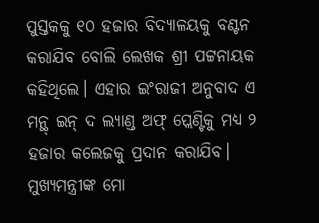ପୁସ୍ତକକୁ ୧୦ ହଜାର ବିଦ୍ୟାଳୟକୁ ବଣ୍ଟନ କରାଯିବ ବୋଲି ଲେଖକ ଶ୍ରୀ ପଟ୍ଟନାୟକ କହିଥିଲେ। ଏହାର ଇଂରାଜୀ ଅନୁବାଦ ଏ ମନ୍ଥ୍ ଇନ୍ ଦ ଲ୍ୟାଣ୍ଡ ଅଫ୍ ପ୍ଲେଣ୍ଟିକୁ ମଧ୍ୟ ୨ ହଜାର କଲେଜକୁ ପ୍ରଦାନ କରାଯିବ। ମୁଖ୍ୟମନ୍ତ୍ରୀଙ୍କ ମୋ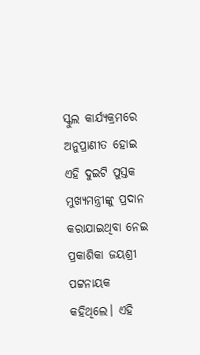ସ୍କୁଲ କାର୍ଯ୍ୟକ୍ରମରେ ଅନୁପ୍ରାଣୀତ ହୋଇ ଏହି ଦୁଇଟି ପୁସ୍ତକ ମୁଖ୍ୟମନ୍ତ୍ରୀଙ୍କୁ ପ୍ରଦାନ କରାଯାଇଥିବା ନେଇ ପ୍ରକାଶିକା ଜୟଶ୍ରୀ ପଟ୍ଟନାୟକ କହିଥିଲେ। ଏହି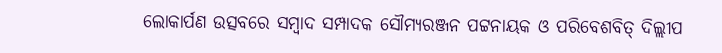ଲୋକାର୍ପଣ ଉତ୍ସବରେ ସମ୍ବାଦ ସମ୍ପାଦକ ସୌମ୍ୟରଞ୍ଜନ ପଟ୍ଟନାୟକ ଓ ପରିବେଶବିତ୍ ଦିଲ୍ଲୀପ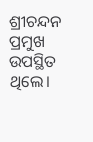ଶ୍ରୀଚନ୍ଦନ ପ୍ରମୁଖ ଉପସ୍ଥିତ ଥିଲେ।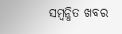ସମ୍ବନ୍ଧିତ ଖବର